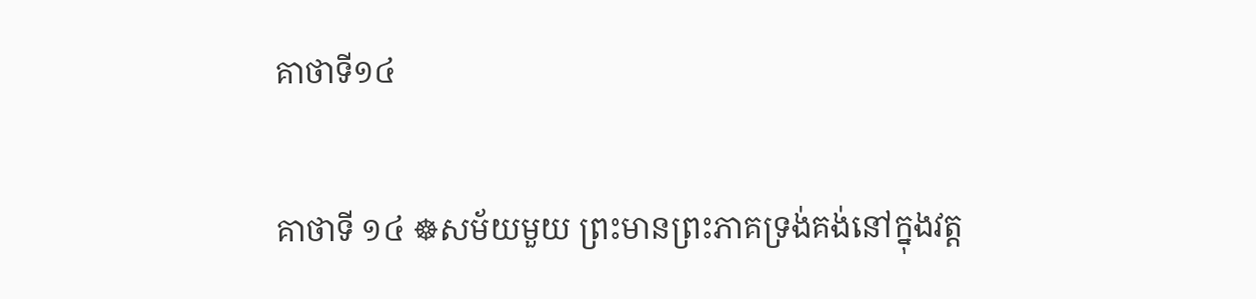គាថាទី១៤

គាថាទី ១៤ ☸សម័យមួយ ព្រះមានព្រះភាគទ្រង់គង់នៅក្នុងវត្ត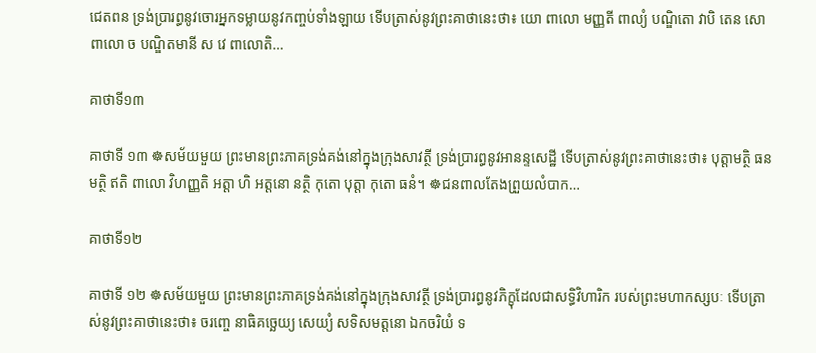ជេតពន ទ្រង់ប្រារព្ធនូវចោរអ្នកទម្លាយនូវកញ្ចប់ទាំងឡាយ ទើបត្រាស់នូវព្រះគាថានេះថា៖ យោ ពាលោ មញ្ញតី ពាល្យំ បណ្ឌិតោ វាបិ តេន សោ ពាលោ ច បណ្ឌិតមានី ស វេ ពាលោតិ…

គាថាទី១៣

គាថាទី ១៣ ☸សម័យមួយ ព្រះមានព្រះភាគទ្រង់គង់នៅក្នុងក្រុងសាវត្ថី ទ្រង់ប្រារព្ធនូវអានន្ទសេដ្ឋី ទើបត្រាស់នូវព្រះគាថានេះថា៖ បុត្តាមត្ថិ ធនមត្ថិ ឥតិ ពាលោ វិហញ្ញតិ អត្តា ហិ អត្តនោ នត្ថិ កុតោ បុត្តា កុតោ ធនំ។ ☸ជនពាលតែងព្រួយលំបាក…

គាថាទី១២

គាថាទី ១២ ☸សម័យមួយ ព្រះមានព្រះភាគទ្រង់គង់នៅក្នុងក្រុងសាវត្ថី ទ្រង់ប្រារព្ធនូវភិក្ខុដែលជាសទ្ធិវិហារិក របស់ព្រះមហាកស្សបៈ ទើបត្រាស់នូវព្រះគាថានេះថា៖ ចរញ្ចេ នាធិគច្ឆេយ្យ សេយ្យំ សទិសមត្តនោ ឯកចរិយំ ទ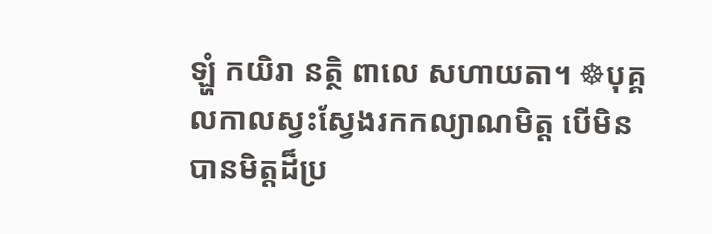ឡ្ហំ កយិរា នត្ថិ ពាលេ សហាយតា។ ☸បុគ្គលកាលស្វះស្វែងរកកល្យាណមិត្ត បើមិនបានមិត្តដ៏ប្រ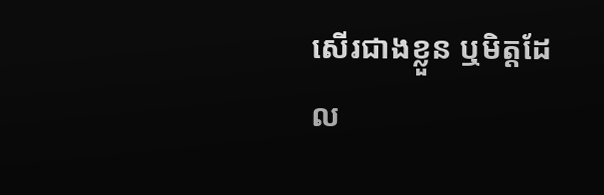សើរជាងខ្លួន ឬមិត្តដែល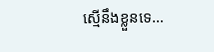ស្មើនឹងខ្លួនទេ…